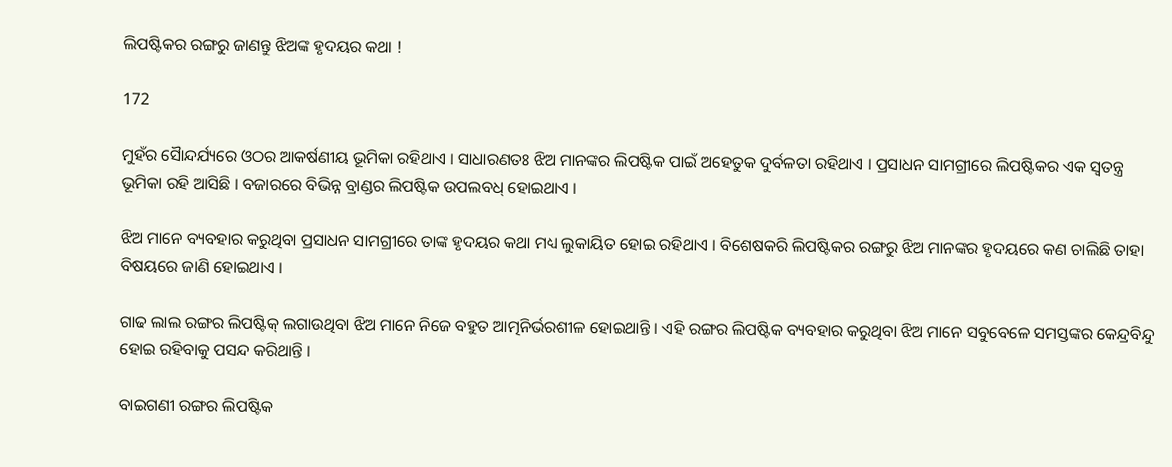ଲିପଷ୍ଟିକର ରଙ୍ଗରୁ ଜାଣନ୍ତୁ ଝିଅଙ୍କ ହୃଦୟର କଥା !

172

ମୁହଁର ସୈାନ୍ଦର୍ଯ୍ୟରେ ଓଠର ଆକର୍ଷଣୀୟ ଭୂମିକା ରହିଥାଏ । ସାଧାରଣତଃ ଝିଅ ମାନଙ୍କର ଲିପଷ୍ଟିକ ପାଇଁ ଅହେତୁକ ଦୁର୍ବଳତା ରହିଥାଏ । ପ୍ରସାଧନ ସାମଗ୍ରୀରେ ଲିପଷ୍ଟିକର ଏକ ସ୍ୱତନ୍ତ୍ର ଭୂମିକା ରହି ଆସିଛି । ବଜାରରେ ବିଭିନ୍ନ ବ୍ରାଣ୍ଡର ଲିପଷ୍ଟିକ ଉପଲବଧ୍ ହୋଇଥାଏ ।

ଝିଅ ମାନେ ବ୍ୟବହାର କରୁଥିବା ପ୍ରସାଧନ ସାମଗ୍ରୀରେ ତାଙ୍କ ହୃଦୟର କଥା ମଧ୍ୟ ଲୁକାୟିତ ହୋଇ ରହିଥାଏ । ବିଶେଷକରି ଲିପଷ୍ଟିକର ରଙ୍ଗରୁ ଝିଅ ମାନଙ୍କର ହୃଦୟରେ କଣ ଚାଲିଛି ତାହା ବିଷୟରେ ଜାଣି ହୋଇଥାଏ ।

ଗାଢ ଲାଲ ରଙ୍ଗର ଲିପଷ୍ଟିକ୍ ଲଗାଉଥିବା ଝିଅ ମାନେ ନିଜେ ବହୁତ ଆତ୍ମନିର୍ଭରଶୀଳ ହୋଇଥାନ୍ତି । ଏହି ରଙ୍ଗର ଲିପଷ୍ଟିକ ବ୍ୟବହାର କରୁଥିବା ଝିଅ ମାନେ ସବୁବେଳେ ସମସ୍ତଙ୍କର କେନ୍ଦ୍ରବିନ୍ଦୁ ହୋଇ ରହିବାକୁ ପସନ୍ଦ କରିଥାନ୍ତି ।

ବାଇଗଣୀ ରଙ୍ଗର ଲିପଷ୍ଟିକ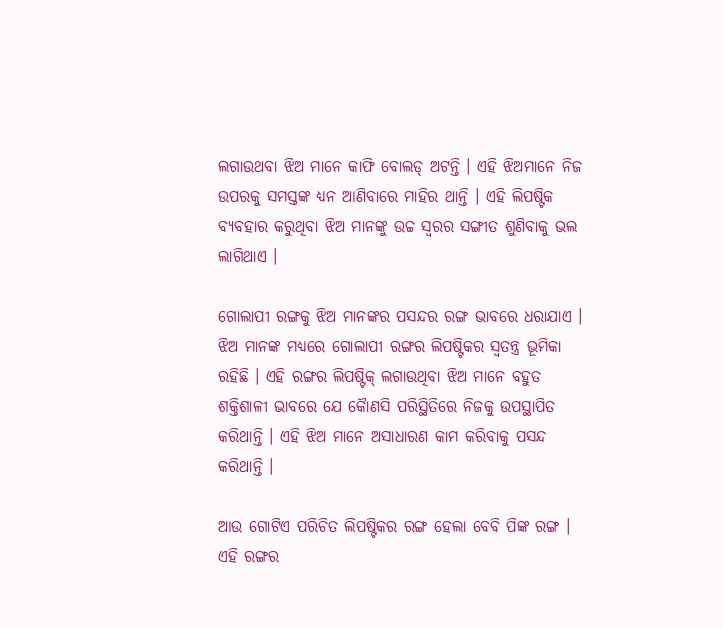ଲଗାଉଥବା ଝିଅ ମାନେ କାଫି ବୋଲଡ୍ ଅଟନ୍ତି । ଏହି ଝିଅମାନେ ନିଜ ଉପରକୁ ସମସ୍ତଙ୍କ ଧ୍ୟନ ଆଣିବାରେ ମାହିର ଥାନ୍ତି । ଏହି ଲିପଷ୍ଟିକ ବ୍ୟବହାର କରୁଥିବା ଝିଅ ମାନଙ୍କୁ ଉଚ୍ଚ ସ୍ୱରର ସଙ୍ଗୀତ ଶୁଣିବାକୁ ଭଲ ଲାଗିଥାଏ ।

ଗୋଲାପୀ ରଙ୍ଗକୁ ଝିଅ ମାନଙ୍କର ପସନ୍ଦର ରଙ୍ଗ ଭାବରେ ଧରାଯାଏ । ଝିଅ ମାନଙ୍କ ମଧ୍ୟରେ ଗୋଲାପୀ ରଙ୍ଗର ଲିପଷ୍ଟିକର ସ୍ୱତନ୍ତ୍ର ଭୂମିକା ରହିଛି । ଏହି ରଙ୍ଗର ଲିପଷ୍ଟିକ୍ ଲଗାଉଥିବା ଝିଅ ମାନେ ବହୁତ ଶକ୍ତିଶାଳୀ ଭାବରେ ଯେ କୈାଣସି ପରିସ୍ଥିତିରେ ନିଜକୁ ଉପସ୍ଥାପିତ କରିଥାନ୍ତି । ଏହି ଝିଅ ମାନେ ଅସାଧାରଣ କାମ କରିବାକୁ ପସନ୍ଦ କରିଥାନ୍ତି ।

ଆଉ ଗୋଟିଏ ପରିଚିତ ଲିପଷ୍ଟିକର ରଙ୍ଗ ହେଲା ବେବି ପିଙ୍କ ରଙ୍ଗ । ଏହି ରଙ୍ଗର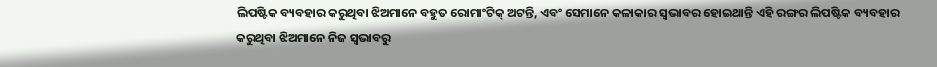ଲିପଷ୍ଟିକ ବ୍ୟବହାର କରୁଥିବା ଝିଅମାନେ ବହୁତ ରୋମାଂଟିକ୍ ଅଟନ୍ତି, ଏବଂ ସେମାନେ କଳାକାର ସ୍ୱଭାବର ହୋଇଥାନ୍ତି ଏହି ରଙ୍ଗର ଲିପଷ୍ଟିକ ବ୍ୟବହାର କରୁଥିବା ଝିଅମାନେ ନିଜ ସ୍ୱଭାବରୁ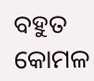ବହୁତ କୋମଳ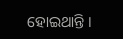ହୋଇଥାନ୍ତି ।